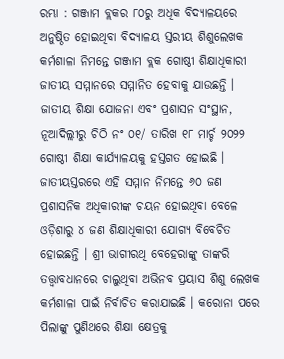ରମ୍ଭା : ଗଞ୍ଜାମ ବ୍ଲକର ୮୦ରୁ ଅଧିକ ବିଦ୍ୟାଳୟରେ ଅନୁଷ୍ଠିତ ହୋଇଥିବା ବିଦ୍ୟାଳୟ ସ୍ତରୀୟ ଶିଶୁଲେଖକ କର୍ମଶାଳା ନିମନ୍ତେ ଗଞ୍ଜାମ ବ୍ଲକ ଗୋଷ୍ଠୀ ଶିକ୍ଷାଧିକାରୀ ଜାତୀୟ ସମ୍ମାନରେ ସମ୍ମାନିତ ହେବାକୁ ଯାଉଛନ୍ତି । ଜାତୀୟ ଶିକ୍ଷା ଯୋଜନା ଏବଂ ପ୍ରଶାସନ ସଂସ୍ଥାନ, ନୂଆଦିଲ୍ଲୀରୁ ଚିଠି ନଂ ୦୧/ ତାରିଖ ୧୮ ମାର୍ଚ୍ଚ ୨୦୨୨ ଗୋଷ୍ଠୀ ଶିକ୍ଷା କାର୍ଯ୍ୟାଳୟକୁ ହସ୍ତଗତ ହୋଇଛି । ଜାତୀୟସ୍ତରରେ ଏହି ସମ୍ମାନ ନିମନ୍ତେ ୬୦ ଜଣ ପ୍ରଶାସନିକ ଅଧିକାରୀଙ୍କ ଚୟନ ହୋଇଥିବା ବେଳେ ଓଡ଼ିଶାରୁ ୪ ଜଣ ଶିକ୍ଷାଧିକାରୀ ଯୋଗ୍ୟ ବିବେଚିତ ହୋଇଛନ୍ତି । ଶ୍ରୀ ଭାଗୀରଥି ବେହେରାଙ୍କୁ ତାଙ୍କରି ତତ୍ତ୍ଵାବଧାନରେ ଚାଲୁଥିବା ଅଭିନବ ପ୍ରୟାସ ଶିଶୁ ଲେଖକ କର୍ମଶାଳା ପାଇଁ ନିର୍ବାଚିତ କରାଯାଇଛି । କରୋନା ପରେ ପିଲାଙ୍କୁ ପୁଣିଥରେ ଶିକ୍ଷା କ୍ଷେତ୍ରକୁ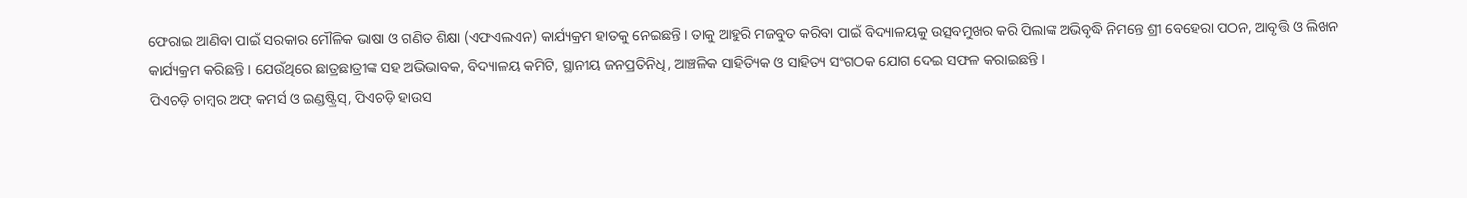ଫେରାଇ ଆଣିବା ପାଇଁ ସରକାର ମୌଳିକ ଭାଷା ଓ ଗଣିତ ଶିକ୍ଷା (ଏଫଏଲଏନ) କାର୍ଯ୍ୟକ୍ରମ ହାତକୁ ନେଇଛନ୍ତି । ତାକୁ ଆହୁରି ମଜବୁତ କରିବା ପାଇଁ ବିଦ୍ୟାଳୟକୁ ଉତ୍ସବମୁଖର କରି ପିଲାଙ୍କ ଅଭିବୃଦ୍ଧି ନିମନ୍ତେ ଶ୍ରୀ ବେହେରା ପଠନ, ଆବୃତ୍ତି ଓ ଲିଖନ କାର୍ଯ୍ୟକ୍ରମ କରିଛନ୍ତି । ଯେଉଁଥିରେ ଛାତ୍ରଛାତ୍ରୀଙ୍କ ସହ ଅଭିଭାବକ, ବିଦ୍ୟାଳୟ କମିଟି, ସ୍ଥାନୀୟ ଜନପ୍ରତିନିଧି, ଆଞ୍ଚଳିକ ସାହିତ୍ୟିକ ଓ ସାହିତ୍ୟ ସଂଗଠକ ଯୋଗ ଦେଇ ସଫଳ କରାଇଛନ୍ତି ।
ପିଏଚଡ଼ି ଚାମ୍ବର ଅଫ୍ କମର୍ସ ଓ ଇଣ୍ଡଷ୍ଟ୍ରିସ୍, ପିଏଚଡ଼ି ହାଉସ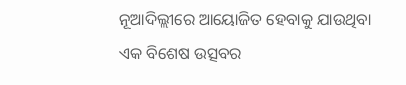ନୂଆଦିଲ୍ଲୀରେ ଆୟୋଜିତ ହେବାକୁ ଯାଉଥିବା ଏକ ବିଶେଷ ଉତ୍ସବର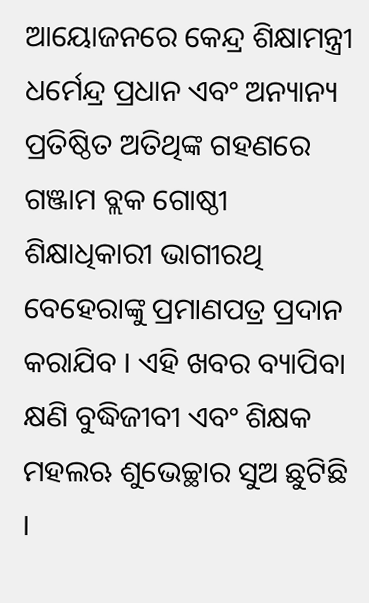ଆୟୋଜନରେ କେନ୍ଦ୍ର ଶିକ୍ଷାମନ୍ତ୍ରୀ ଧର୍ମେନ୍ଦ୍ର ପ୍ରଧାନ ଏବଂ ଅନ୍ୟାନ୍ୟ ପ୍ରତିଷ୍ଠିତ ଅତିଥିଙ୍କ ଗହଣରେ ଗଞ୍ଜାମ ବ୍ଲକ ଗୋଷ୍ଠୀ ଶିକ୍ଷାଧିକାରୀ ଭାଗୀରଥି ବେହେରାଙ୍କୁ ପ୍ରମାଣପତ୍ର ପ୍ରଦାନ କରାଯିବ । ଏହି ଖବର ବ୍ୟାପିବା କ୍ଷଣି ବୁଦ୍ଧିଜୀବୀ ଏବଂ ଶିକ୍ଷକ ମହଲଋ ଶୁଭେଚ୍ଛାର ସୁଅ ଛୁଟିଛି ।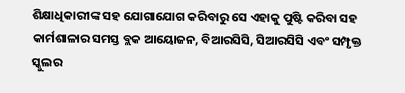ଶିକ୍ଷାଧିକାରୀଙ୍କ ସହ ଯୋଗାଯୋଗ କରିବାରୁ ସେ ଏହାକୁ ପୁଷ୍ଟି କରିବା ସହ କାର୍ମଶାଳାର ସମସ୍ତ ବ୍ଲକ ଆୟୋଜନ, ବିଆରସିସି, ସିଆରସିସି ଏବଂ ସମ୍ପୃକ୍ତ ସ୍କୁଲର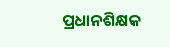ପ୍ରଧାନଶିକ୍ଷକ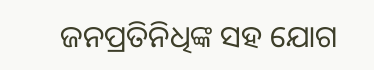ଜନପ୍ରତିନିଧିଙ୍କ ସହ ଯୋଗ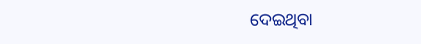ଦେଇଥିବା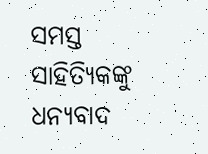ସମସ୍ତ ସାହିତ୍ୟିକଙ୍କୁ ଧନ୍ୟବାଦ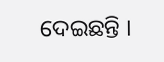ଦେଇଛନ୍ତି ।